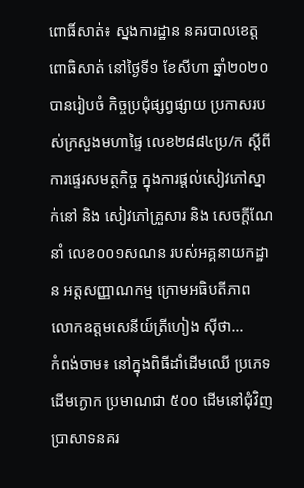ពោធិ៍សាត់៖ ស្នងការដ្ឋាន នគរបាលខេត្តពោធិសាត់ នៅថ្ងៃទី១ ខែសីហា ឆ្នាំ២០២០ បានរៀបចំ កិច្ចប្រជុំផ្សព្វផ្សាយ ប្រកាសរបស់ក្រសួងមហាផ្ទៃ លេខ២៨៨៤ប្រ/ក ស្តីពីការផ្ទេរសមត្ថកិច្ច ក្នុងការផ្តល់សៀវភៅស្នាក់នៅ និង សៀវភៅគ្រួសារ និង សេចក្តីណែនាំ លេខ០០១សណន របស់អគ្គនាយកដ្ឋាន អត្តសញ្ញាណកម្ម ក្រោមអធិបតីភាព លោកឧត្តមសេនីយ៍ត្រីហៀង ស៊ីថា...
កំពង់ចាម៖ នៅក្នុងពិធីដាំដើមឈើ ប្រភេទដើមក្ងោក ប្រមាណជា ៥០០ ដើមនៅជុំវិញប្រាសាទនគរ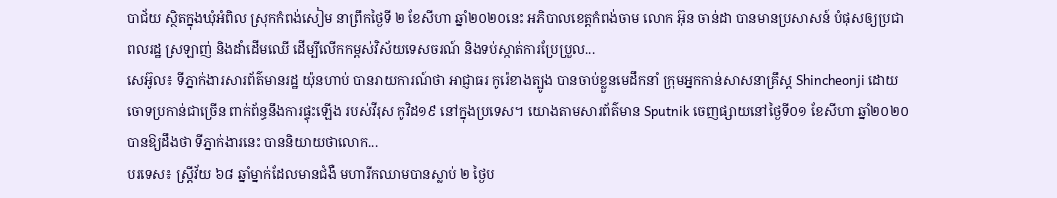បាជ័យ ស្ថិតក្នុងឃុំអំពិល ស្រុកកំពង់សៀម នាព្រឹកថ្ងៃទី ២ ខែសីហា ឆ្នាំ២០២០នេះ អភិបាលខេត្តកំពង់ចាម លោក អ៊ុន ចាន់ដា បានមានប្រសាសន៍ បំផុសឲ្យប្រជាពលរដ្ឋ ស្រឡាញ់ និងដាំដើមឈើ ដើម្បីលើកកម្ពស់វិស័យទេសចរណ៍ និងទប់ស្កាត់ការប្រែប្រួល...
សេអ៊ូល៖ ទីភ្នាក់ងារសារព័ត៌មានរដ្ឋ យ៉ុនហាប់ បានរាយការណ៍ថា អាជ្ញាធរ កូរ៉េខាងត្បូង បានចាប់ខ្លួនមេដឹកនាំ ក្រុមអ្នកកាន់សាសនាគ្រឹស្ត Shincheonji ដោយចោទប្រកាន់ជាច្រើន ពាក់ព័ន្ធនឹងការផ្ទុះឡើង របស់វីរុស កូវិដ១៩ នៅក្នុងប្រទេស។ យោងតាមសារព័ត៌មាន Sputnik ចេញផ្សាយនៅថ្ងៃទី០១ ខែសីហា ឆ្នាំ២០២០ បានឱ្យដឹងថា ទីភ្នាក់ងារនេះ បាននិយាយថាលោក...
បរទេស៖ ស្ត្រីវ័យ ៦៨ ឆ្នាំម្នាក់ដែលមានជំងឺ មហារីកឈាមបានស្លាប់ ២ ថ្ងៃប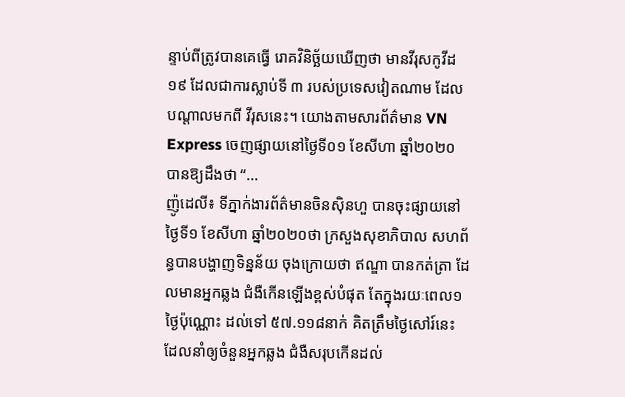ន្ទាប់ពីត្រូវបានគេធ្វើ រោគវិនិច្ឆ័យឃើញថា មានវីរុសកូវីដ១៩ ដែលជាការស្លាប់ទី ៣ របស់ប្រទេសវៀតណាម ដែលបណ្តាលមកពី វីរុសនេះ។ យោងតាមសារព័ត៌មាន VN Express ចេញផ្សាយនៅថ្ងៃទី០១ ខែសីហា ឆ្នាំ២០២០ បានឱ្យដឹងថា “...
ញ៉ូដេលី៖ ទីភ្នាក់ងារព័ត៌មានចិនស៊ិនហួ បានចុះផ្សាយនៅថ្ងៃទី១ ខែសីហា ឆ្នាំ២០២០ថា ក្រសួងសុខាភិបាល សហព័ន្ធបានបង្ហាញទិន្នន័យ ចុងក្រោយថា ឥណ្ឌា បានកត់ត្រា ដែលមានអ្នកឆ្លង ជំងឺកើនឡើងខ្ពស់បំផុត តែក្នុងរយៈពេល១ថ្ងៃប៉ុណ្ណោះ ដល់ទៅ ៥៧.១១៨នាក់ គិតត្រឹមថ្ងៃសៅរ៍នេះ ដែលនាំឲ្យចំនួនអ្នកឆ្លង ជំងឺសរុបកើនដល់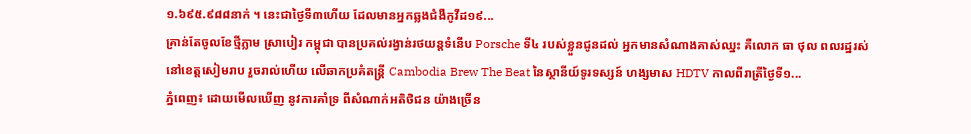១.៦៩៥.៩៨៨នាក់ ។ នេះជាថ្ងៃទី៣ហើយ ដែលមានអ្នកឆ្លងជំងឺកូវីដ១៩...
គ្រាន់តែចូលខែថ្មីភ្លាម ស្រាបៀរ កម្ពុជា បានប្រគល់រង្វាន់រថយន្តទំនើប Porsche ទី៤ របស់ខ្លួនជូនដល់ អ្នកមានសំណាងគាស់ឈ្នះ គឺលោក ធា ថុល ពលរដ្ឋរស់នៅខេត្តសៀមរាប រួចរាល់ហើយ លើឆាកប្រគំតន្រ្តី Cambodia Brew The Beat នៃស្ថានីយ៍ទូរទស្សន៍ ហង្សមាស HDTV កាលពីរាត្រីថ្ងៃទី១...
ភ្នំពេញ៖ ដោយមើលឃើញ នូវការគាំទ្រ ពីសំណាក់អតិថិជន យ៉ាងច្រើន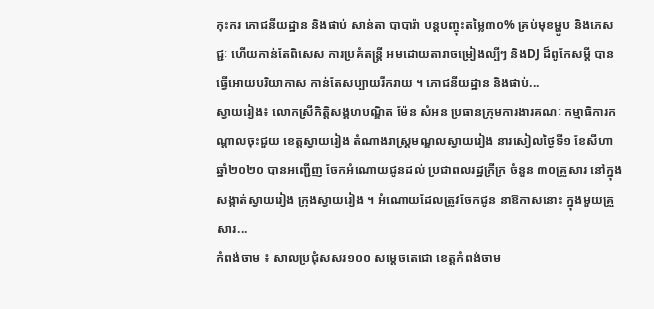កុះករ ភោជនីយដ្ឋាន និងផាប់ សាន់តា បាបារ៉ា បន្តបញ្ចុះតម្លៃ៣០% គ្រប់មុខម្ហូប និងភេសជ្ជៈ ហើយកាន់តែពិសេស ការប្រគំតន្ត្រី អមដោយតារាចម្រៀងល្បីៗ និងDJ ដ៏ពូកែសម្តី បានធ្វើអោយបរិយាកាស កាន់តែសប្បាយរីករាយ ។ ភោជនីយដ្ឋាន និងផាប់...
ស្វាយរៀង៖ លោកស្រីកិត្តិសង្គហបណ្ឌិត ម៉ែន សំអន ប្រធានក្រុមការងារគណៈ កម្មាធិការកណ្តាលចុះជួយ ខេត្តស្វាយរៀង តំណាងរាស្ត្រមណ្ឌលស្វាយរៀង នារសៀលថ្ងៃទី១ ខែសីហា ឆ្នាំ២០២០ បានអញ្ជើញ ចែកអំណោយជូនដល់ ប្រជាពលរដ្ឋក្រីក្រ ចំនួន ៣០គ្រួសារ នៅក្នុងសង្កាត់ស្វាយរៀង ក្រុងស្វាយរៀង ។ អំណោយដែលត្រូវចែកជូន នាឱកាសនោះ ក្នុងមួយគ្រួសារ...
កំពង់ចាម ៖ សាលប្រជុំសសរ១០០ សម្ដេចតេជោ ខេត្តកំពង់ចាម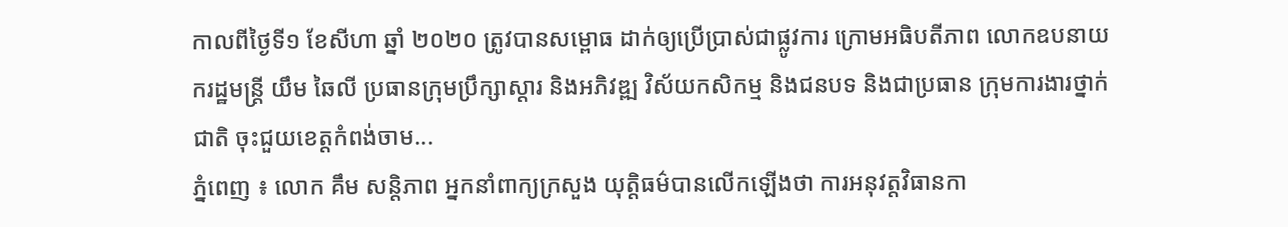កាលពីថ្ងៃទី១ ខែសីហា ឆ្នាំ ២០២០ ត្រូវបានសម្ពោធ ដាក់ឲ្យប្រើប្រាស់ជាផ្លូវការ ក្រោមអធិបតីភាព លោកឧបនាយករដ្ឋមន្ត្រី យឹម ឆៃលី ប្រធានក្រុមប្រឹក្សាស្ដារ និងអភិវឌ្ឍ វិស័យកសិកម្ម និងជនបទ និងជាប្រធាន ក្រុមការងារថ្នាក់ជាតិ ចុះជួយខេត្តកំពង់ចាម...
ភ្នំពេញ ៖ លោក គឹម សន្តិភាព អ្នកនាំពាក្យក្រសួង យុត្តិធម៌បានលើកឡើងថា ការអនុវត្តវិធានកា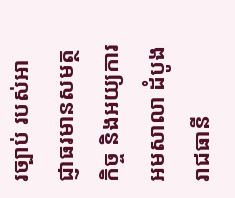រច្បាប់ របស់អាជ្ញាធរមានសមត្ថកិច្ច និងអយ្យការអមសាលា ដំបូងរាជធានី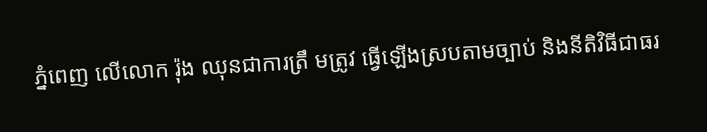ភ្នំពេញ លើលោក រ៉ុង ឈុនជាការត្រឹ មត្រូវ ធ្វើឡើងស្របតាមច្បាប់ និងនីតិវិធីជាធរ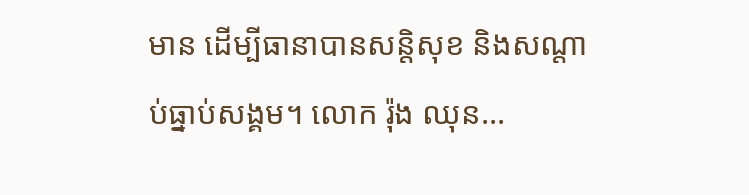មាន ដើម្បីធានាបានសន្តិសុខ និងសណ្តាប់ធ្នាប់សង្គម។ លោក រ៉ុង ឈុន...